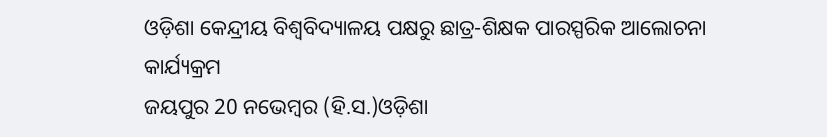ଓଡ଼ିଶା କେନ୍ଦ୍ରୀୟ ବିଶ୍ୱବିଦ୍ୟାଳୟ ପକ୍ଷରୁ ଛାତ୍ର-ଶିକ୍ଷକ ପାରସ୍ପରିକ ଆଲୋଚନା କାର୍ଯ୍ୟକ୍ରମ
ଜୟପୁର 20 ନଭେମ୍ବର (ହି.ସ.)ଓଡ଼ିଶା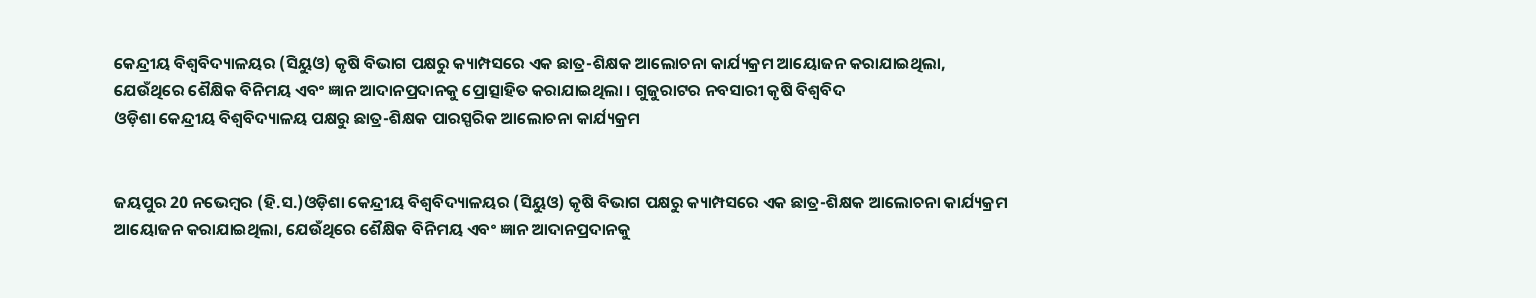କେନ୍ଦ୍ରୀୟ ବିଶ୍ୱବିଦ୍ୟାଳୟର (ସିୟୁଓ) କୃଷି ବିଭାଗ ପକ୍ଷରୁ କ୍ୟାମ୍ପସରେ ଏକ ଛାତ୍ର-ଶିକ୍ଷକ ଆଲୋଚନା କାର୍ଯ୍ୟକ୍ରମ ଆୟୋଜନ କରାଯାଇଥିଲା, ଯେଉଁଥିରେ ଶୈକ୍ଷିକ ବିନିମୟ ଏବଂ ଜ୍ଞାନ ଆଦାନପ୍ରଦାନକୁ ପ୍ରୋତ୍ସାହିତ କରାଯାଇଥିଲା । ଗୁଜୁରାଟର ନବସାରୀ କୃଷି ବିଶ୍ୱବିଦ
ଓଡ଼ିଶା କେନ୍ଦ୍ରୀୟ ବିଶ୍ୱବିଦ୍ୟାଳୟ ପକ୍ଷରୁ ଛାତ୍ର-ଶିକ୍ଷକ ପାରସ୍ପରିକ ଆଲୋଚନା କାର୍ଯ୍ୟକ୍ରମ


ଜୟପୁର 20 ନଭେମ୍ବର (ହି.ସ.)ଓଡ଼ିଶା କେନ୍ଦ୍ରୀୟ ବିଶ୍ୱବିଦ୍ୟାଳୟର (ସିୟୁଓ) କୃଷି ବିଭାଗ ପକ୍ଷରୁ କ୍ୟାମ୍ପସରେ ଏକ ଛାତ୍ର-ଶିକ୍ଷକ ଆଲୋଚନା କାର୍ଯ୍ୟକ୍ରମ ଆୟୋଜନ କରାଯାଇଥିଲା, ଯେଉଁଥିରେ ଶୈକ୍ଷିକ ବିନିମୟ ଏବଂ ଜ୍ଞାନ ଆଦାନପ୍ରଦାନକୁ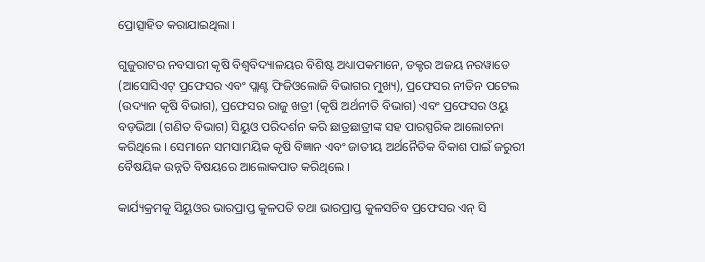ପ୍ରୋତ୍ସାହିତ କରାଯାଇଥିଲା ।

ଗୁଜୁରାଟର ନବସାରୀ କୃଷି ବିଶ୍ୱବିଦ୍ୟାଳୟର ବିଶିଷ୍ଟ ଅଧ୍ୟାପକମାନେ, ଡକ୍ଟର ଅଜୟ ନରୱାଡେ (ଆସୋସିଏଟ୍ ପ୍ରଫେସର ଏବଂ ପ୍ଲାଣ୍ଟ ଫିଜିଓଲୋଜି ବିଭାଗର ମୁଖ୍ୟ), ପ୍ରଫେସର ନୀତିନ ପଟେଲ (ଉଦ୍ୟାନ କୃଷି ବିଭାଗ), ପ୍ରଫେସର ରାଜୁ ଖତ୍ରୀ (କୃଷି ଅର୍ଥନୀତି ବିଭାଗ) ଏବଂ ପ୍ରଫେସର ଓୟୁ ବଡ଼ଭିଆ (ଗଣିତ ବିଭାଗ) ସିୟୁଓ ପରିଦର୍ଶନ କରି ଛାତ୍ରଛାତ୍ରୀଙ୍କ ସହ ପାରସ୍ପରିକ ଆଲୋଚନା କରିଥିଲେ । ସେମାନେ ସମସାମୟିକ କୃଷି ବିଜ୍ଞାନ ଏବଂ ଜାତୀୟ ଅର୍ଥନୈତିକ ବିକାଶ ପାଇଁ ଜରୁରୀ ବୈଷୟିକ ଉନ୍ନତି ବିଷୟରେ ଆଲୋକପାତ କରିଥିଲେ ।

କାର୍ଯ୍ୟକ୍ରମକୁ ସିୟୁଓର ଭାରପ୍ରାପ୍ତ କୁଳପତି ତଥା ଭାରପ୍ରାପ୍ତ କୁଳସଚିବ ପ୍ରଫେସର ଏନ୍ ସି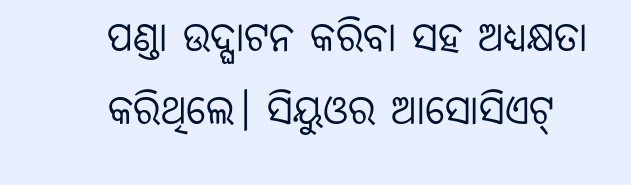ପଣ୍ଡା ଉଦ୍ଘାଟନ କରିବା ସହ ଅଧ୍ୟକ୍ଷତା କରିଥିଲେ। ସିୟୁଓର ଆସୋସିଏଟ୍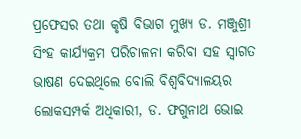ପ୍ରଫେସର ତଥା କୃଷି ବିଭାଗ ମୁଖ୍ୟ ଡ. ମଞ୍ଜୁଶ୍ରୀ ସିଂହ କାର୍ଯ୍ୟକ୍ରମ ପରିଚାଳନା କରିବା ସହ ସ୍ୱାଗତ ଭାଷଣ ଦେଇଥିଲେ ବୋଲି ବିଶ୍ବବିଦ୍ୟାଳୟର ଲୋକସମ୍ପର୍କ ଅଧିକାରୀ, ଡ. ଫଗୁନାଥ ଭୋଇ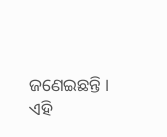ଜଣେଇଛନ୍ତି । ଏହି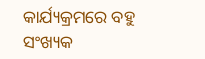କାର୍ଯ୍ୟକ୍ରମରେ ବହୁ ସଂଖ୍ୟକ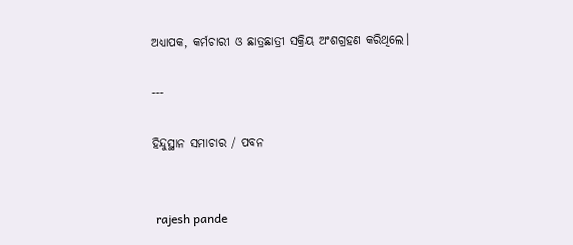ଅଧ୍ୟାପକ, କର୍ମଚାରୀ ଓ ଛାତ୍ରଛାତ୍ରୀ ସକ୍ରିୟ ଅଂଶଗ୍ରହଣ କରିଥିଲେ।

---

ହିନ୍ଦୁସ୍ଥାନ ସମାଚାର / ପବନ


 rajesh pande